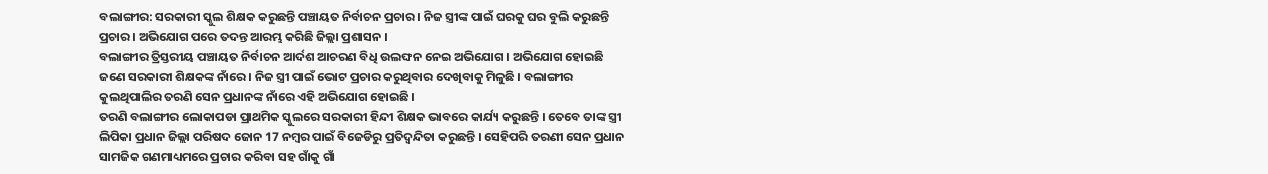ବଲାଙ୍ଗୀର: ସରକାରୀ ସ୍କୁଲ ଶିକ୍ଷକ କରୁଛନ୍ତି ପଞ୍ଚାୟତ ନିର୍ବାଚନ ପ୍ରଚାର । ନିଜ ସ୍ତ୍ରୀଙ୍କ ପାଇଁ ଘରକୁ ଘର ବୁଲି କରୁଛନ୍ତି ପ୍ରଚାର । ଅଭିଯୋଗ ପରେ ତଦନ୍ତ ଆରମ୍ଭ କରିଛି ଜିଲ୍ଲା ପ୍ରଶାସନ ।
ବଲାଙ୍ଗୀର ତ୍ରିସ୍ତରୀୟ ପଞ୍ଚାୟତ ନିର୍ବାଚନ ଆର୍ଦଶ ଆଚରଣ ବିଧି ଉଲଙ୍ଘନ ନେଇ ଅଭିଯୋଗ । ଅଭିଯୋଗ ହୋଇଛି ଜଣେ ସରକାରୀ ଶିକ୍ଷକଙ୍କ ନାଁରେ । ନିଜ ସ୍ତ୍ରୀ ପାଇଁ ଭୋଟ ପ୍ରଚାର କରୁଥିବାର ଦେଖିବାକୁ ମିଳୁଛି । ବଲାଙ୍ଗୀର କୁଲଥିପାଲିର ତରଣି ସେନ ପ୍ରଧାନଙ୍କ ନାଁରେ ଏହି ଅଭିଯୋଗ ହୋଇଛି ।
ତରଣି ବଲାଙ୍ଗୀର ଲୋକାପଡା ପ୍ରାଥମିକ ସ୍କୁଲରେ ସରକାରୀ ହିନ୍ଦୀ ଶିକ୍ଷକ ଭାବରେ କାର୍ଯ୍ୟ କରୁଛନ୍ତି । ତେବେ ତାଙ୍କ ସ୍ତ୍ରୀ ଲିପିକା ପ୍ରଧାନ ଜିଲ୍ଲା ପରିଷଦ ଜୋନ 17 ନମ୍ବର ପାଇଁ ବିଜେଡିରୁ ପ୍ରତିଦ୍ବନ୍ଦିତା କରୁଛନ୍ତି । ସେହିପରି ତରଣୀ ସେନ ପ୍ରଧାନ ସାମଜିକ ଗଣମାଧ୍ୟମରେ ପ୍ରଚାର କରିବା ସହ ଗାଁକୁ ଗାଁ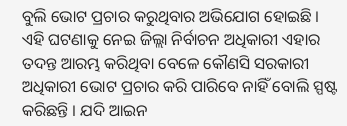ବୁଲି ଭୋଟ ପ୍ରଚାର କରୁଥିବାର ଅଭିଯୋଗ ହୋଇଛି ।
ଏହି ଘଟଣାକୁ ନେଇ ଜିଲ୍ଲା ନିର୍ବାଚନ ଅଧିକାରୀ ଏହାର ତଦନ୍ତ ଆରମ୍ଭ କରିଥିବା ବେଳେ କୌଣସି ସରକାରୀ ଅଧିକାରୀ ଭୋଟ ପ୍ରଚାର କରି ପାରିବେ ନାହିଁ ବୋଲି ସ୍ପଷ୍ଟ କରିଛନ୍ତି । ଯଦି ଆଇନ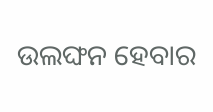ଉଲଙ୍ଘନ ହେବାର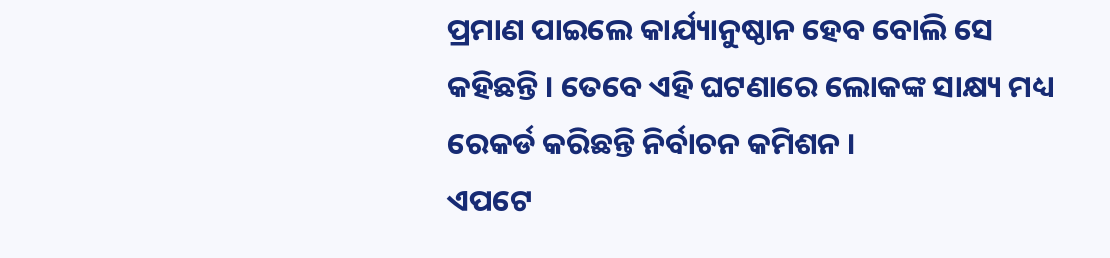ପ୍ରମାଣ ପାଇଲେ କାର୍ଯ୍ୟାନୁଷ୍ଠାନ ହେବ ବୋଲି ସେ କହିଛନ୍ତି । ତେବେ ଏହି ଘଟଣାରେ ଲୋକଙ୍କ ସାକ୍ଷ୍ୟ ମଧ୍ୟ ରେକର୍ଡ କରିଛନ୍ତି ନିର୍ବାଚନ କମିଶନ ।
ଏପଟେ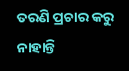ତରଣି ପ୍ରଚାର କରୁ ନାହାନ୍ତି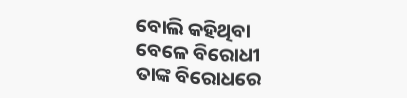ବୋଲି କହିଥିବା ବେଳେ ବିରୋଧୀ ତାଙ୍କ ବିରୋଧରେ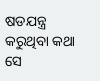ଷଡଯନ୍ତ୍ର କରୁଥିବା କଥା ସେ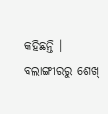କହିଛନ୍ତି ।
ବଲାଙ୍ଗୀରରୁ ଶେଖ୍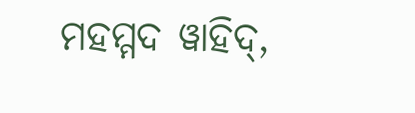ମହମ୍ମଦ ୱାହିଦ୍,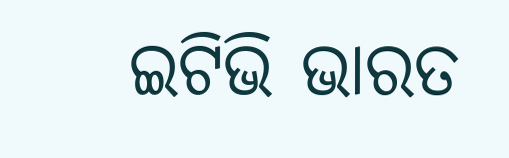ଇଟିଭି ଭାରତ